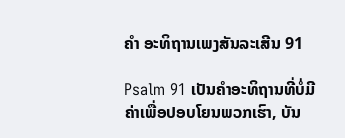ຄຳ ອະທິຖານເພງສັນລະເສີນ 91

Psalm 91 ເປັນຄໍາອະທິຖານທີ່ບໍ່ມີຄ່າເພື່ອປອບໂຍນພວກເຮົາ, ບັນ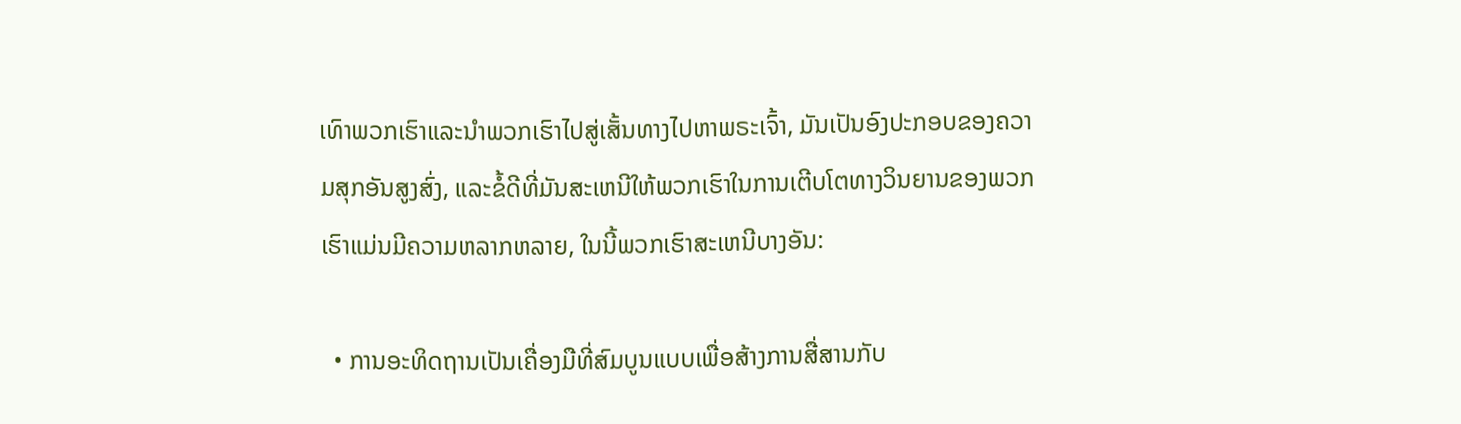ເທົາພວກເຮົາແລະນໍາພວກເຮົາໄປສູ່ເສັ້ນທາງໄປຫາພຣະເຈົ້າ, ມັນເປັນອົງປະກອບຂອງຄວາມສຸກອັນສູງສົ່ງ, ແລະຂໍ້ດີທີ່ມັນສະເຫນີໃຫ້ພວກເຮົາໃນການເຕີບໂຕທາງວິນຍານຂອງພວກເຮົາແມ່ນມີຄວາມຫລາກຫລາຍ, ໃນນີ້ພວກເຮົາສະເຫນີບາງອັນ:

  • ການອະທິດຖານເປັນເຄື່ອງມືທີ່ສົມບູນແບບເພື່ອສ້າງການສື່ສານກັບ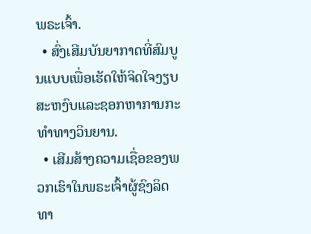ພຣະເຈົ້າ.
  • ສົ່ງເສີມບັນຍາກາດທີ່ສົມບູນແບບເພື່ອເຮັດໃຫ້ຈິດໃຈງຽບສະຫງົບແລະຊອກຫາການກະທໍາທາງວິນຍານ.
  • ເສີມສ້າງຄວາມເຊື່ອຂອງພວກເຮົາໃນພຣະເຈົ້າຜູ້ຊົງລິດທາ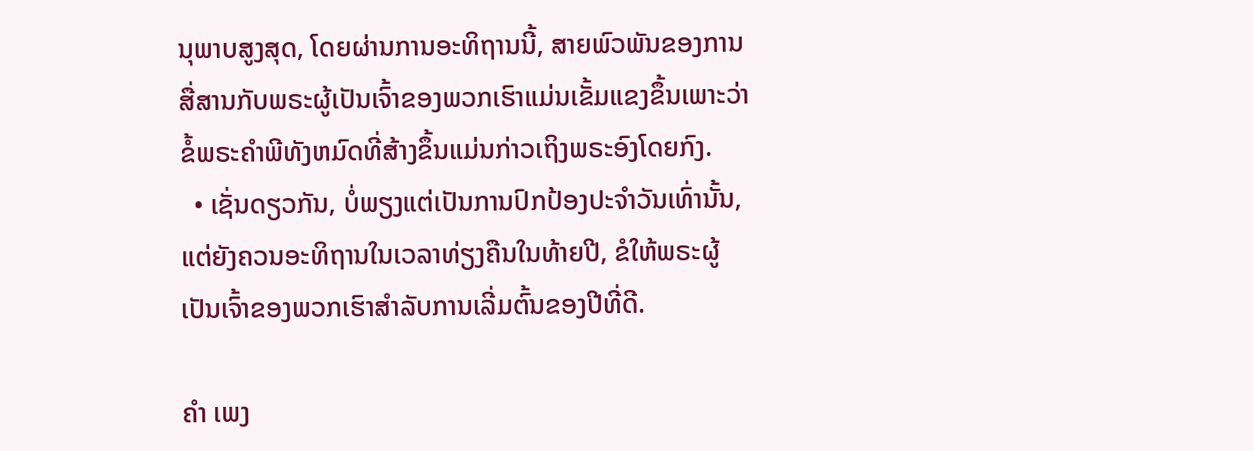ນຸພາບສູງສຸດ, ໂດຍຜ່ານການອະທິຖານນີ້, ສາຍພົວພັນຂອງການສື່ສານກັບພຣະຜູ້ເປັນເຈົ້າຂອງພວກເຮົາແມ່ນເຂັ້ມແຂງຂຶ້ນເພາະວ່າຂໍ້ພຣະຄໍາພີທັງຫມົດທີ່ສ້າງຂຶ້ນແມ່ນກ່າວເຖິງພຣະອົງໂດຍກົງ.
  • ເຊັ່ນດຽວກັນ, ບໍ່ພຽງແຕ່ເປັນການປົກປ້ອງປະຈໍາວັນເທົ່ານັ້ນ, ແຕ່ຍັງຄວນອະທິຖານໃນເວລາທ່ຽງຄືນໃນທ້າຍປີ, ຂໍໃຫ້ພຣະຜູ້ເປັນເຈົ້າຂອງພວກເຮົາສໍາລັບການເລີ່ມຕົ້ນຂອງປີທີ່ດີ.

ຄຳ ເພງ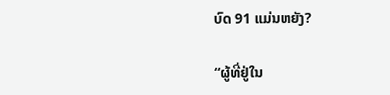ບົດ 91 ແມ່ນຫຍັງ?

“ຜູ້ທີ່ຢູ່ໃນ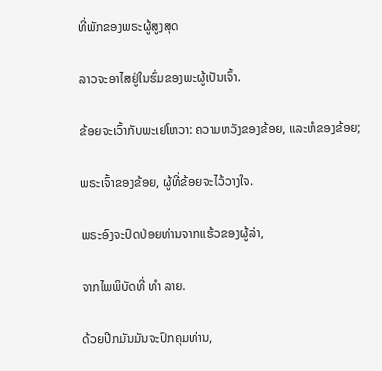ທີ່ພັກຂອງພຣະຜູ້ສູງສຸດ

ລາວຈະອາໄສຢູ່ໃນຮົ່ມຂອງພະຜູ້ເປັນເຈົ້າ.

ຂ້ອຍຈະເວົ້າກັບພະເຢໂຫວາ: ຄວາມຫວັງຂອງຂ້ອຍ, ແລະຫໍຂອງຂ້ອຍ;

ພຣະເຈົ້າຂອງຂ້ອຍ, ຜູ້ທີ່ຂ້ອຍຈະໄວ້ວາງໃຈ.

ພຣະອົງຈະປົດປ່ອຍທ່ານຈາກແຮ້ວຂອງຜູ້ລ່າ,

ຈາກໄພພິບັດທີ່ ທຳ ລາຍ.

ດ້ວຍປີກມັນມັນຈະປົກຄຸມທ່ານ,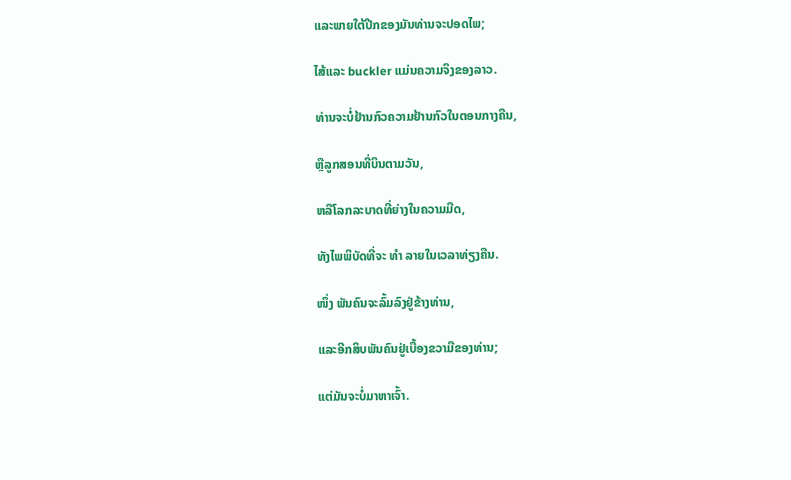ແລະພາຍໃຕ້ປີກຂອງມັນທ່ານຈະປອດໄພ;

ໄສ້ແລະ buckler ແມ່ນຄວາມຈິງຂອງລາວ.

ທ່ານຈະບໍ່ຢ້ານກົວຄວາມຢ້ານກົວໃນຕອນກາງຄືນ,

ຫຼືລູກສອນທີ່ບິນຕາມວັນ,

ຫລືໂລກລະບາດທີ່ຍ່າງໃນຄວາມມືດ,

ທັງໄພພິບັດທີ່ຈະ ທຳ ລາຍໃນເວລາທ່ຽງຄືນ.

ໜຶ່ງ ພັນຄົນຈະລົ້ມລົງຢູ່ຂ້າງທ່ານ,

ແລະອີກສິບພັນຄົນຢູ່ເບື້ອງຂວາມືຂອງທ່ານ;

ແຕ່ມັນຈະບໍ່ມາຫາເຈົ້າ.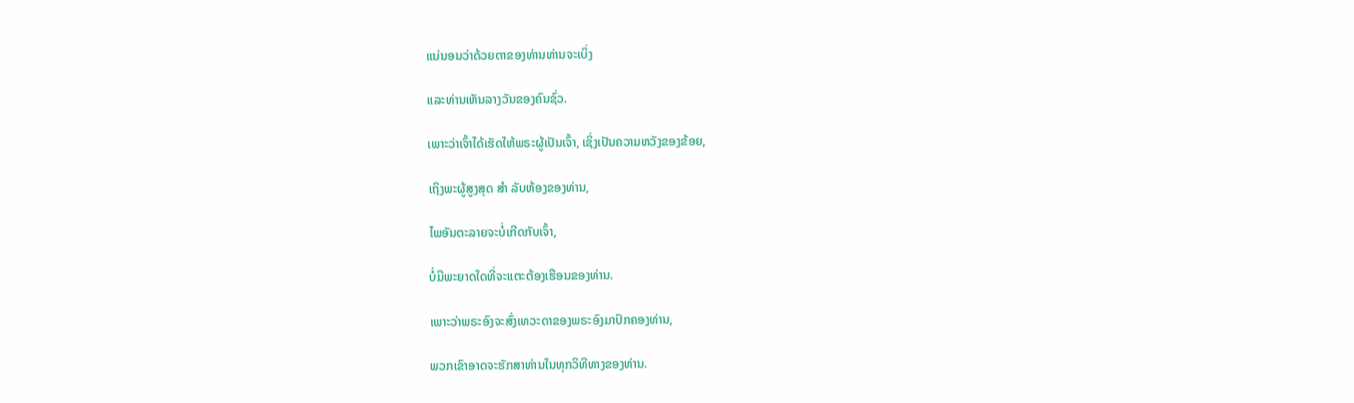ແນ່ນອນວ່າດ້ວຍຕາຂອງທ່ານທ່ານຈະເບິ່ງ

ແລະທ່ານເຫັນລາງວັນຂອງຄົນຊົ່ວ.

ເພາະວ່າເຈົ້າໄດ້ເຮັດໃຫ້ພຣະຜູ້ເປັນເຈົ້າ, ເຊິ່ງເປັນຄວາມຫວັງຂອງຂ້ອຍ,

ເຖິງພະຜູ້ສູງສຸດ ສຳ ລັບຫ້ອງຂອງທ່ານ,

ໄພອັນຕະລາຍຈະບໍ່ເກີດກັບເຈົ້າ,

ບໍ່ມີພະຍາດໃດທີ່ຈະແຕະຕ້ອງເຮືອນຂອງທ່ານ.

ເພາະວ່າພຣະອົງຈະສົ່ງເທວະດາຂອງພຣະອົງມາປົກຄອງທ່ານ,

ພວກເຂົາອາດຈະຮັກສາທ່ານໃນທຸກວິທີທາງຂອງທ່ານ.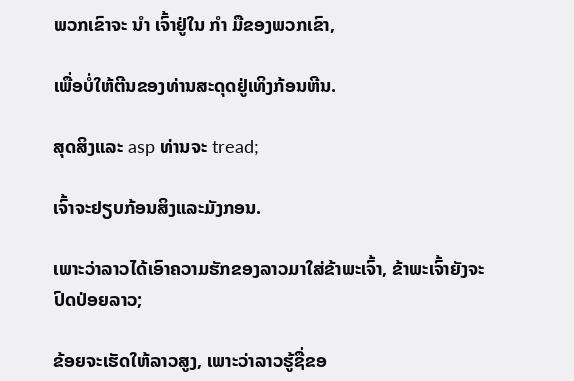ພວກເຂົາຈະ ນຳ ເຈົ້າຢູ່ໃນ ກຳ ມືຂອງພວກເຂົາ,

ເພື່ອບໍ່ໃຫ້ຕີນຂອງທ່ານສະດຸດຢູ່ເທິງກ້ອນຫີນ.

ສຸດສິງແລະ asp ທ່ານຈະ tread;

ເຈົ້າຈະຢຽບກ້ອນສິງແລະມັງກອນ.

ເພາະວ່າລາວໄດ້ເອົາຄວາມຮັກຂອງລາວມາໃສ່ຂ້າພະເຈົ້າ, ຂ້າພະເຈົ້າຍັງຈະປົດປ່ອຍລາວ;

ຂ້ອຍຈະເຮັດໃຫ້ລາວສູງ, ເພາະວ່າລາວຮູ້ຊື່ຂອ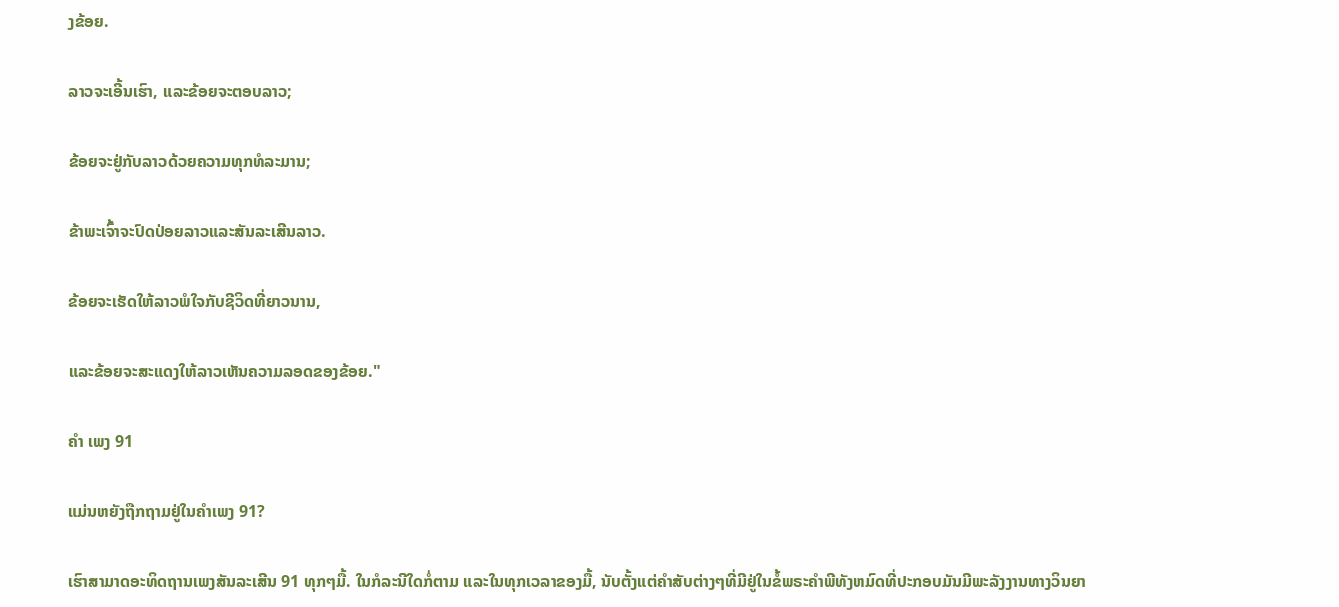ງຂ້ອຍ.

ລາວຈະເອີ້ນເຮົາ, ແລະຂ້ອຍຈະຕອບລາວ;

ຂ້ອຍຈະຢູ່ກັບລາວດ້ວຍຄວາມທຸກທໍລະມານ;

ຂ້າພະເຈົ້າຈະປົດປ່ອຍລາວແລະສັນລະເສີນລາວ.

ຂ້ອຍຈະເຮັດໃຫ້ລາວພໍໃຈກັບຊີວິດທີ່ຍາວນານ,

ແລະຂ້ອຍຈະສະແດງໃຫ້ລາວເຫັນຄວາມລອດຂອງຂ້ອຍ."

ຄຳ ເພງ 91

ແມ່ນຫຍັງຖືກຖາມຢູ່ໃນຄໍາເພງ 91?

ເຮົາສາມາດອະທິດຖານເພງສັນລະເສີນ 91 ທຸກໆມື້. ໃນກໍລະນີໃດກໍ່ຕາມ ແລະໃນທຸກເວລາຂອງມື້, ນັບຕັ້ງແຕ່ຄໍາສັບຕ່າງໆທີ່ມີຢູ່ໃນຂໍ້ພຣະຄໍາພີທັງຫມົດທີ່ປະກອບມັນມີພະລັງງານທາງວິນຍາ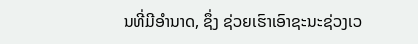ນທີ່ມີອໍານາດ, ຊຶ່ງ ຊ່ວຍເຮົາເອົາຊະນະຊ່ວງເວ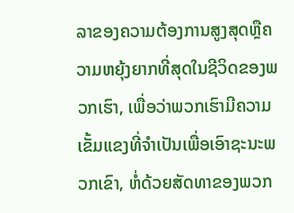ລາຂອງຄວາມຕ້ອງການສູງສຸດຫຼືຄວາມຫຍຸ້ງຍາກທີ່ສຸດໃນຊີວິດຂອງພວກເຮົາ, ເພື່ອວ່າພວກເຮົາມີຄວາມເຂັ້ມແຂງທີ່ຈໍາເປັນເພື່ອເອົາຊະນະພວກເຂົາ, ຫໍ່ດ້ວຍສັດທາຂອງພວກ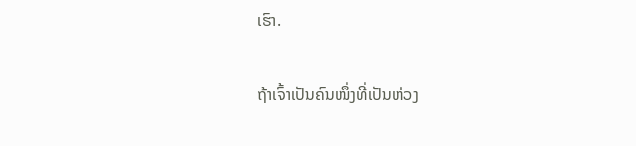ເຮົາ.

ຖ້າເຈົ້າເປັນຄົນໜຶ່ງທີ່ເປັນຫ່ວງ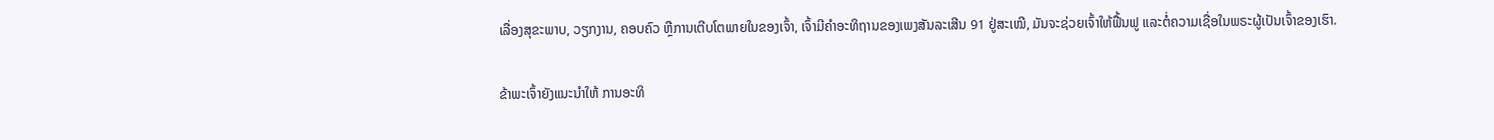ເລື່ອງສຸຂະພາບ, ວຽກງານ, ຄອບຄົວ ຫຼືການເຕີບໂຕພາຍໃນຂອງເຈົ້າ, ເຈົ້າມີຄຳອະທິຖານຂອງເພງສັນລະເສີນ 91 ຢູ່ສະເໝີ, ມັນຈະຊ່ວຍເຈົ້າໃຫ້ຟື້ນຟູ ແລະຕໍ່ຄວາມເຊື່ອໃນພຣະຜູ້ເປັນເຈົ້າຂອງເຮົາ.

ຂ້າພະເຈົ້າຍັງແນະນໍາໃຫ້ ການອະທິ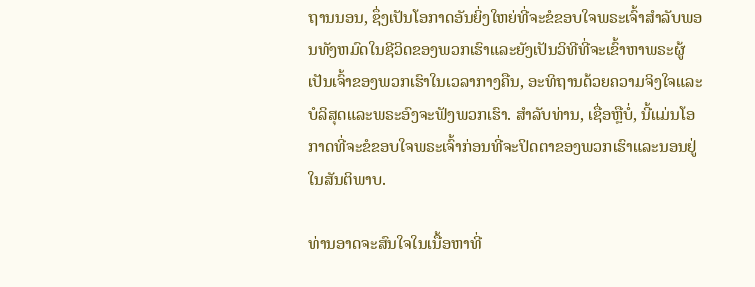ຖານນອນ, ຊຶ່ງເປັນໂອກາດອັນຍິ່ງໃຫຍ່ທີ່ຈະຂໍຂອບໃຈພຣະເຈົ້າສໍາລັບພອນທັງຫມົດໃນຊີວິດຂອງພວກເຮົາແລະຍັງເປັນວິທີທີ່ຈະເຂົ້າຫາພຣະຜູ້ເປັນເຈົ້າຂອງພວກເຮົາໃນເວລາກາງຄືນ, ອະທິຖານດ້ວຍຄວາມຈິງໃຈແລະບໍລິສຸດແລະພຣະອົງຈະຟັງພວກເຮົາ. ສໍາລັບທ່ານ, ເຊື່ອຫຼືບໍ່, ນີ້ແມ່ນໂອກາດທີ່ຈະຂໍຂອບໃຈພຣະເຈົ້າກ່ອນທີ່ຈະປິດຕາຂອງພວກເຮົາແລະນອນຢູ່ໃນສັນຕິພາບ.

ທ່ານອາດຈະສົນໃຈໃນເນື້ອຫາທີ່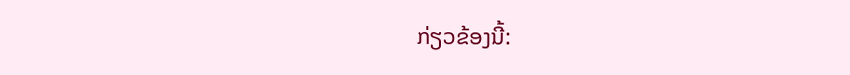ກ່ຽວຂ້ອງນີ້: